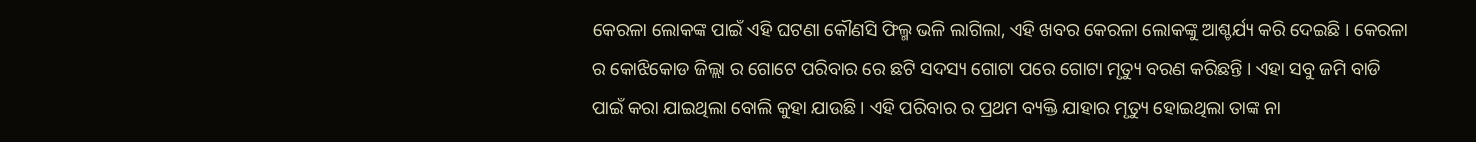କେରଳା ଲୋକଙ୍କ ପାଇଁ ଏହି ଘଟଣା କୌଣସି ଫିଲ୍ମ ଭଳି ଲାଗିଲା, ଏହି ଖବର କେରଳା ଲୋକଙ୍କୁ ଆଶ୍ଚର୍ଯ୍ୟ କରି ଦେଇଛି । କେରଳା ର କୋଝିକୋଡ ଜିଲ୍ଲା ର ଗୋଟେ ପରିବାର ରେ ଛଟି ସଦସ୍ୟ ଗୋଟା ପରେ ଗୋଟା ମୃତ୍ୟୁ ବରଣ କରିଛନ୍ତି । ଏହା ସବୁ ଜମି ବାଡି ପାଇଁ କରା ଯାଇଥିଲା ବୋଲି କୁହା ଯାଉଛି । ଏହି ପରିବାର ର ପ୍ରଥମ ବ୍ୟକ୍ତି ଯାହାର ମୃତ୍ୟୁ ହୋଇଥିଲା ତାଙ୍କ ନା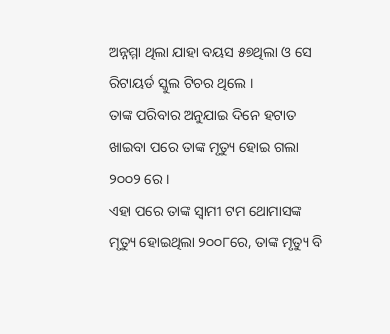ଅନ୍ନମ୍ମା ଥିଲା ଯାହା ବୟସ ୫୭ଥିଲା ଓ ସେ ରିଟାୟର୍ଡ ସ୍କୁଲ ଟିଚର ଥିଲେ ।
ତାଙ୍କ ପରିବାର ଅନୁଯାଇ ଦିନେ ହଟାତ ଖାଇବା ପରେ ତାଙ୍କ ମୃତ୍ୟୁ ହୋଇ ଗଲା ୨୦୦୨ ରେ ।
ଏହା ପରେ ତାଙ୍କ ସ୍ବାମୀ ଟମ ଥୋମାସଙ୍କ ମୃତ୍ୟୁ ହୋଇଥିଲା ୨୦୦୮ରେ, ତାଙ୍କ ମୃତ୍ୟୁ ବି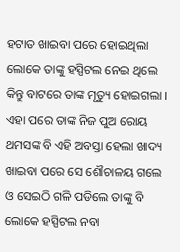ହଟାତ ଖାଇବା ପରେ ହୋଇଥିଲା ଲୋକେ ତାଙ୍କୁ ହସ୍ପିଟଲ ନେଇ ଥିଲେ କିନ୍ତୁ ବାଟରେ ତାଙ୍କ ମୃତ୍ୟୁ ହୋଇଗଲା । ଏହା ପରେ ତାଙ୍କ ନିଜ ପୁଅ ରୋୟ ଥମସଙ୍କ ବି ଏହି ଅବସ୍ତା ହେଲା ଖାଦ୍ୟ ଖାଇବା ପରେ ସେ ଶୌଚାଳୟ ଗଲେ ଓ ସେଇଠି ଗଳି ପଡିଲେ ତାଙ୍କୁ ବି ଲୋକେ ହସ୍ପିଟଲ ନବା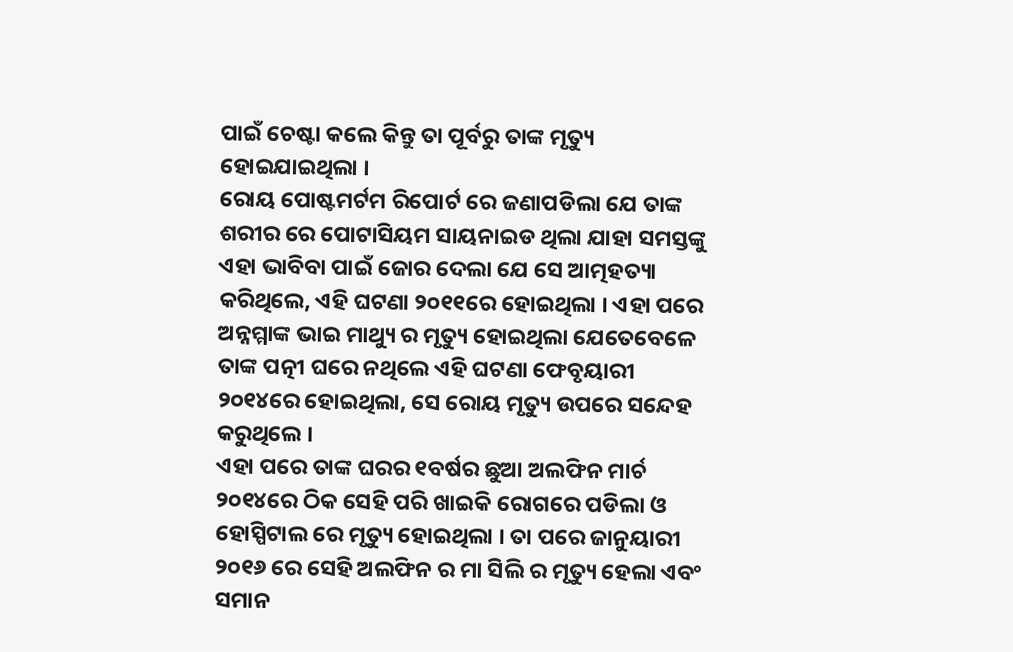ପାଇଁ ଚେଷ୍ଟା କଲେ କିନ୍ତୁ ତା ପୂର୍ବରୁ ତାଙ୍କ ମୃତ୍ୟୁ ହୋଇଯାଇଥିଲା ।
ରୋୟ ପୋଷ୍ଟମର୍ଟମ ରିପୋର୍ଟ ରେ ଜଣାପଡିଲା ଯେ ତାଙ୍କ ଶରୀର ରେ ପୋଟାସିୟମ ସାୟନାଇଡ ଥିଲା ଯାହା ସମସ୍ତଙ୍କୁ ଏହା ଭାବିବା ପାଇଁ ଜୋର ଦେଲା ଯେ ସେ ଆତ୍ମହତ୍ୟା କରିଥିଲେ, ଏହି ଘଟଣା ୨୦୧୧ରେ ହୋଇଥିଲା । ଏହା ପରେ ଅନ୍ନମ୍ମାଙ୍କ ଭାଇ ମାଥ୍ୟୁ ର ମୃତ୍ୟୁ ହୋଇଥିଲା ଯେତେବେଳେ ତାଙ୍କ ପତ୍ନୀ ଘରେ ନଥିଲେ ଏହି ଘଟଣା ଫେବୃୟାରୀ ୨୦୧୪ରେ ହୋଇଥିଲା, ସେ ରୋୟ ମୃତ୍ୟୁ ଉପରେ ସନ୍ଦେହ କରୁଥିଲେ ।
ଏହା ପରେ ତାଙ୍କ ଘରର ୧ବର୍ଷର ଛୁଆ ଅଲଫିନ ମାର୍ଚ ୨୦୧୪ରେ ଠିକ ସେହି ପରି ଖାଇକି ରୋଗରେ ପଡିଲା ଓ ହୋସ୍ପିଟାଲ ରେ ମୃତ୍ୟୁ ହୋଇଥିଲା । ତା ପରେ ଜାନୁୟାରୀ ୨୦୧୬ ରେ ସେହି ଅଲଫିନ ର ମା ସିଲି ର ମୃତ୍ୟୁ ହେଲା ଏବଂ ସମାନ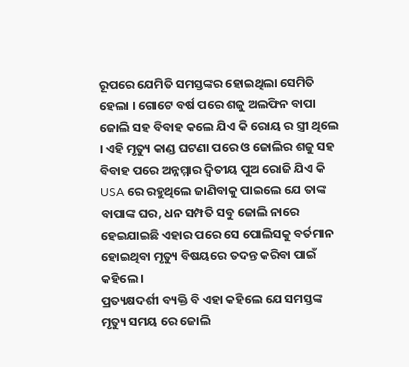ରୂପରେ ଯେମିତି ସମସ୍ତଙ୍କର ହୋଇଥିଲା ସେମିତି ହେଲା । ଗୋଟେ ବର୍ଷ ପରେ ଶଜୁ ଅଲଫିନ ବାପା ଜୋଲି ସହ ବିବାହ କଲେ ଯିଏ କି ରୋୟ ର ସ୍ତ୍ରୀ ଥିଲେ । ଏହି ମୃତ୍ୟୁ କାଣ୍ଡ ଘଟଣା ପରେ ଓ ଜୋଲିର ଶଜୁ ସହ ବିବାହ ପରେ ଅନ୍ନମ୍ମାର ଦ୍ଵିତୀୟ ପୁଅ ରୋଜି ଯିଏ କି USA ରେ ରହୁଥିଲେ ଜାଣିବାକୁ ପାଇଲେ ଯେ ତାଙ୍କ ବାପାଙ୍କ ଘର, ଧନ ସମ୍ପତି ସବୁ ଜୋଲି ନାରେ ହେଇଯାଇଛି ଏହାର ପରେ ସେ ପୋଲିସକୁ ବର୍ତମାନ ହୋଇଥିବା ମୃତ୍ୟୁ ବିଷୟରେ ତଦନ୍ତ କରିବା ପାଇଁ କହିଲେ ।
ପ୍ରତ୍ୟକ୍ଷଦର୍ଶୀ ବ୍ୟକ୍ତି ବି ଏହା କହିଲେ ଯେ ସମସ୍ତଙ୍କ ମୃତ୍ୟୁ ସମୟ ରେ ଜୋଲି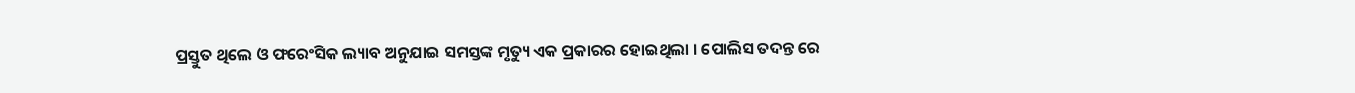ପ୍ରସ୍ତୁତ ଥିଲେ ଓ ଫରେଂସିକ ଲ୍ୟାବ ଅନୁଯାଇ ସମସ୍ତଙ୍କ ମୃତ୍ୟୁ ଏକ ପ୍ରକାରର ହୋଇଥିଲା । ପୋଲିସ ତଦନ୍ତ ରେ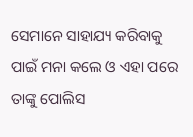ସେମାନେ ସାହାଯ୍ୟ କରିବାକୁ ପାଇଁ ମନା କଲେ ଓ ଏହା ପରେ ତାଙ୍କୁ ପୋଲିସ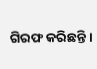ଗିରଫ କରିଛନ୍ତି ।